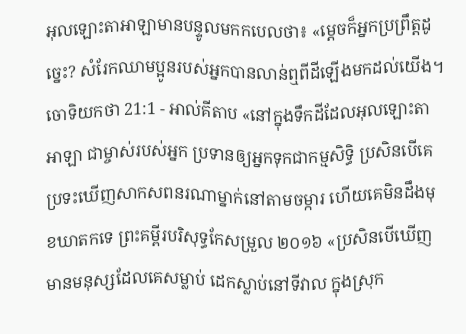អុលឡោះតាអាឡាមានបន្ទូលមកកបេលថា៖ «ម្តេចក៏អ្នកប្រព្រឹត្តដូច្នេះ? សំរែកឈាមប្អូនរបស់អ្នកបានលាន់ឮពីដីឡើងមកដល់យើង។
ចោទិយកថា 21:1 - អាល់គីតាប «នៅក្នុងទឹកដីដែលអុលឡោះតាអាឡា ជាម្ចាស់របស់អ្នក ប្រទានឲ្យអ្នកទុកជាកម្មសិទ្ធិ ប្រសិនបើគេប្រទះឃើញសាកសពនរណាម្នាក់នៅតាមចម្ការ ហើយគេមិនដឹងមុខឃាតកទេ ព្រះគម្ពីរបរិសុទ្ធកែសម្រួល ២០១៦ «ប្រសិនបើឃើញមានមនុស្សដែលគេសម្លាប់ ដេកស្លាប់នៅទីវាល ក្នុងស្រុក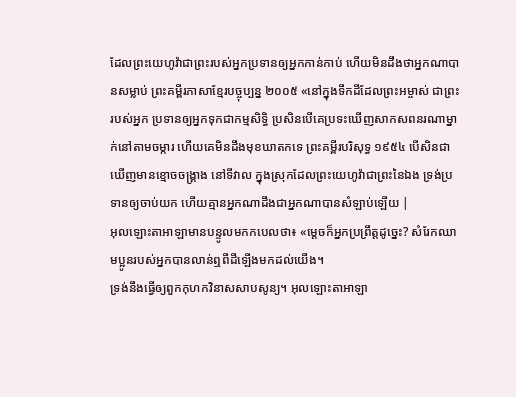ដែលព្រះយេហូវ៉ាជាព្រះរបស់អ្នកប្រទានឲ្យអ្នកកាន់កាប់ ហើយមិនដឹងថាអ្នកណាបានសម្លាប់ ព្រះគម្ពីរភាសាខ្មែរបច្ចុប្បន្ន ២០០៥ «នៅក្នុងទឹកដីដែលព្រះអម្ចាស់ ជាព្រះរបស់អ្នក ប្រទានឲ្យអ្នកទុកជាកម្មសិទ្ធិ ប្រសិនបើគេប្រទះឃើញសាកសពនរណាម្នាក់នៅតាមចម្ការ ហើយគេមិនដឹងមុខឃាតកទេ ព្រះគម្ពីរបរិសុទ្ធ ១៩៥៤ បើសិនជាឃើញមានខ្មោចចង្គ្រាង នៅទីវាល ក្នុងស្រុកដែលព្រះយេហូវ៉ាជាព្រះនៃឯង ទ្រង់ប្រទានឲ្យចាប់យក ហើយគ្មានអ្នកណាដឹងជាអ្នកណាបានសំឡាប់ឡើយ |
អុលឡោះតាអាឡាមានបន្ទូលមកកបេលថា៖ «ម្តេចក៏អ្នកប្រព្រឹត្តដូច្នេះ? សំរែកឈាមប្អូនរបស់អ្នកបានលាន់ឮពីដីឡើងមកដល់យើង។
ទ្រង់នឹងធ្វើឲ្យពួកកុហកវិនាសសាបសូន្យ។ អុលឡោះតាអាឡា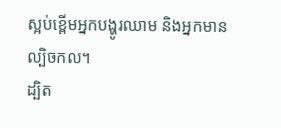ស្អប់ខ្ពើមអ្នកបង្ហូរឈាម និងអ្នកមានល្បិចកល។
ដ្បិត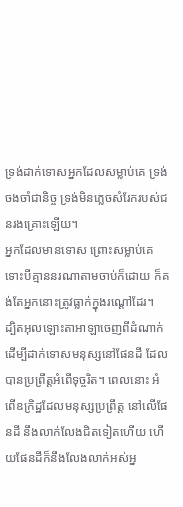ទ្រង់ដាក់ទោសអ្នកដែលសម្លាប់គេ ទ្រង់ចងចាំជានិច្ច ទ្រង់មិនភ្លេចសំរែករបស់ជនរងគ្រោះឡើយ។
អ្នកដែលមានទោស ព្រោះសម្លាប់គេ ទោះបីគ្មាននរណាតាមចាប់ក៏ដោយ ក៏គង់តែអ្នកនោះត្រូវធ្លាក់ក្នុងរណ្ដៅដែរ។
ដ្បិតអុលឡោះតាអាឡាចេញពីដំណាក់ ដើម្បីដាក់ទោសមនុស្សនៅផែនដី ដែលបានប្រព្រឹត្តអំពើទុច្ចរិត។ ពេលនោះ អំពើឧក្រិដ្ឋដែលមនុស្សប្រព្រឹត្ត នៅលើផែនដី នឹងលាក់លែងជិតទៀតហើយ ហើយផែនដីក៏នឹងលែងលាក់អស់អ្ន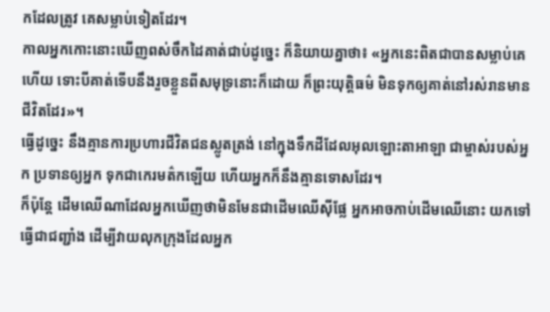កដែលត្រូវ គេសម្លាប់ទៀតដែរ។
កាលអ្នកកោះនោះឃើញពស់ចឹកដៃគាត់ជាប់ដូច្នេះ ក៏និយាយគ្នាថា៖ «អ្នកនេះពិតជាបានសម្លាប់គេហើយ ទោះបីគាត់ទើបនឹងរួចខ្លួនពីសមុទ្រនោះក៏ដោយ ក៏ព្រះយុត្ដិធម៌ មិនទុកឲ្យគាត់នៅរស់រានមានជីវិតដែរ»។
ធ្វើដូច្នេះ នឹងគ្មានការប្រហារជីវិតជនស្លូតត្រង់ នៅក្នុងទឹកដីដែលអុលឡោះតាអាឡា ជាម្ចាស់របស់អ្នក ប្រទានឲ្យអ្នក ទុកជាកេរមត៌កឡើយ ហើយអ្នកក៏នឹងគ្មានទោសដែរ។
ក៏ប៉ុន្តែ ដើមឈើណាដែលអ្នកឃើញថាមិនមែនជាដើមឈើស៊ីផ្លែ អ្នកអាចកាប់ដើមឈើនោះ យកទៅធ្វើជាជញ្ជាំង ដើម្បីវាយលុកក្រុងដែលអ្នក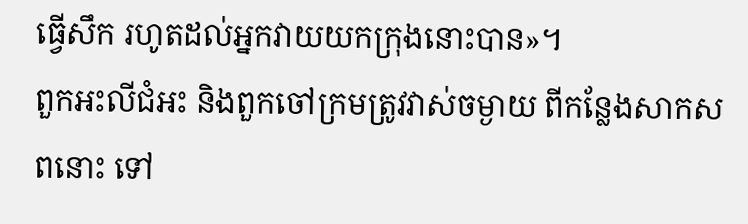ធ្វើសឹក រហូតដល់អ្នកវាយយកក្រុងនោះបាន»។
ពួកអះលីជំអះ និងពួកចៅក្រមត្រូវវាស់ចម្ងាយ ពីកន្លែងសាកសពនោះ ទៅ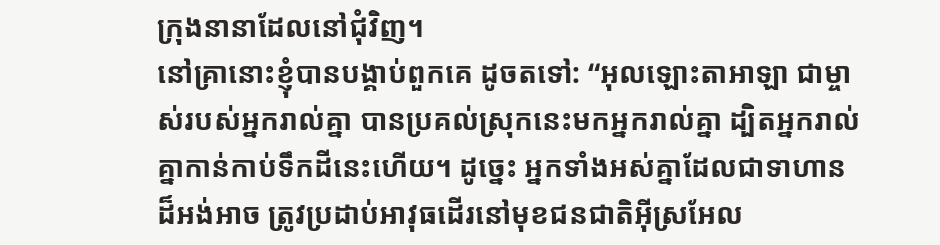ក្រុងនានាដែលនៅជុំវិញ។
នៅគ្រានោះខ្ញុំបានបង្គាប់ពួកគេ ដូចតទៅ: “អុលឡោះតាអាឡា ជាម្ចាស់របស់អ្នករាល់គ្នា បានប្រគល់ស្រុកនេះមកអ្នករាល់គ្នា ដ្បិតអ្នករាល់គ្នាកាន់កាប់ទឹកដីនេះហើយ។ ដូច្នេះ អ្នកទាំងអស់គ្នាដែលជាទាហានដ៏អង់អាច ត្រូវប្រដាប់អាវុធដើរនៅមុខជនជាតិអ៊ីស្រអែល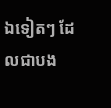ឯទៀតៗ ដែលជាបង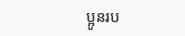ប្អូនរប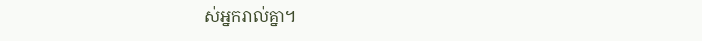ស់អ្នករាល់គ្នា។